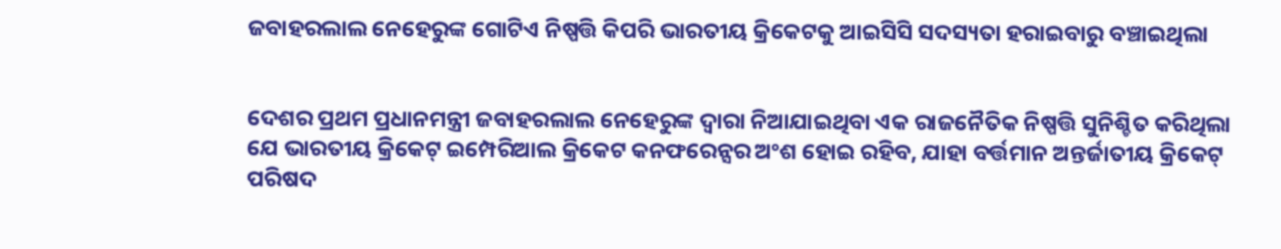ଜବାହରଲାଲ ନେହେରୁଙ୍କ ଗୋଟିଏ ନିଷ୍ପତ୍ତି କିପରି ଭାରତୀୟ କ୍ରିକେଟକୁ ଆଇସିସି ସଦସ୍ୟତା ହରାଇବାରୁ ବଞ୍ଚାଇଥିଲା


ଦେଶର ପ୍ରଥମ ପ୍ରଧାନମନ୍ତ୍ରୀ ଜବାହରଲାଲ ନେହେରୁଙ୍କ ଦ୍ୱାରା ନିଆଯାଇଥିବା ଏକ ରାଜନୈତିକ ନିଷ୍ପତ୍ତି ସୁନିଶ୍ଚିତ କରିଥିଲା ଯେ ଭାରତୀୟ କ୍ରିକେଟ୍ ଇମ୍ପେରିଆଲ କ୍ରିକେଟ କନଫରେନ୍ସର ଅଂଶ ହୋଇ ରହିବ, ଯାହା ବର୍ତ୍ତମାନ ଅନ୍ତର୍ଜାତୀୟ କ୍ରିକେଟ୍ ପରିଷଦ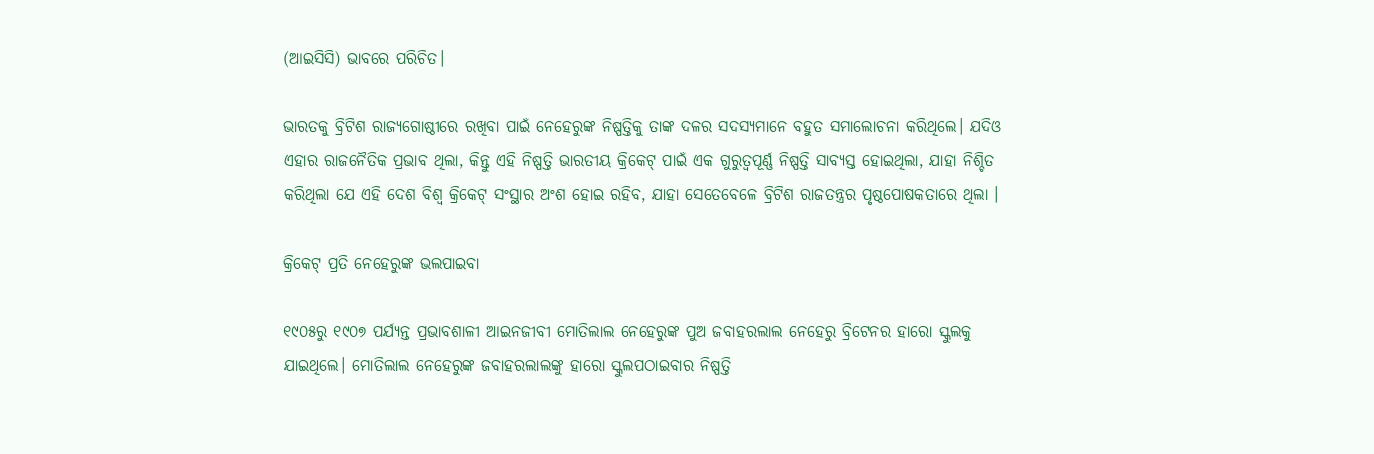(ଆଇସିସି) ଭାବରେ ପରିଚିତ।

ଭାରତକୁ ବ୍ରିଟିଶ ରାଜ୍ୟଗୋଷ୍ଠୀରେ ରଖିବା ପାଇଁ ନେହେରୁଙ୍କ ନିଷ୍ପତ୍ତିକୁ ତାଙ୍କ ଦଳର ସଦସ୍ୟମାନେ ବହୁତ ସମାଲୋଚନା କରିଥିଲେ। ଯଦିଓ ଏହାର ରାଜନୈତିକ ପ୍ରଭାବ ଥିଲା, କିନ୍ତୁ ଏହି ନିଷ୍ପତ୍ତି ଭାରତୀୟ କ୍ରିକେଟ୍ ପାଇଁ ଏକ ଗୁରୁତ୍ୱପୂର୍ଣ୍ଣ ନିଷ୍ପତ୍ତି ସାବ୍ୟସ୍ତ ହୋଇଥିଲା, ଯାହା ନିଶ୍ଚିତ କରିଥିଲା ଯେ ଏହି ଦେଶ ବିଶ୍ୱ କ୍ରିକେଟ୍ ସଂସ୍ଥାର ଅଂଶ ହୋଇ ରହିବ, ଯାହା ସେତେବେଳେ ବ୍ରିଟିଶ ରାଜତନ୍ତ୍ରର ପୃଷ୍ଠପୋଷକତାରେ ଥିଲା ।

କ୍ରିକେଟ୍ ପ୍ରତି ନେହେରୁଙ୍କ ଭଲପାଇବା

୧୯୦୫ରୁ ୧୯୦୭ ପର୍ଯ୍ୟନ୍ତ ପ୍ରଭାବଶାଳୀ ଆଇନଜୀବୀ ମୋତିଲାଲ ନେହେରୁଙ୍କ ପୁଅ ଜବାହରଲାଲ ନେହେରୁ ବ୍ରିଟେନର ହାରୋ ସ୍କୁଲକୁ ଯାଇଥିଲେ। ମୋତିଲାଲ ନେହେରୁଙ୍କ ଜବାହରଲାଲଙ୍କୁ ହାରୋ ସ୍କୁଲପଠାଇବାର ନିଷ୍ପତ୍ତି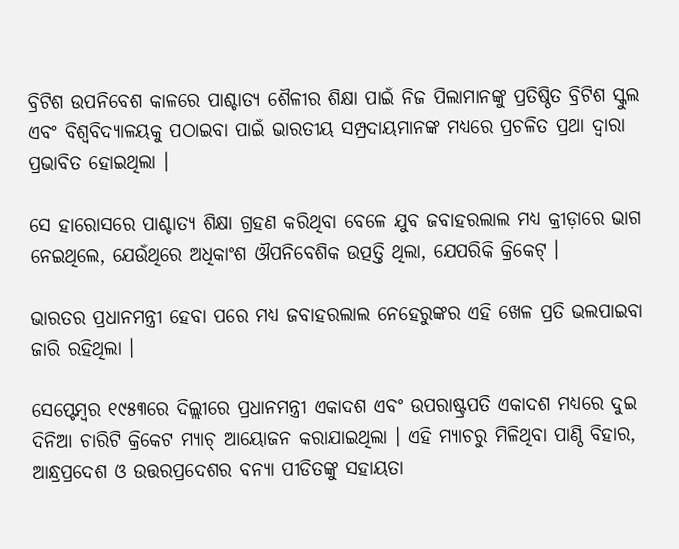ବ୍ରିଟିଶ ଉପନିବେଶ କାଳରେ ପାଶ୍ଚାତ୍ୟ ଶୈଳୀର ଶିକ୍ଷା ପାଇଁ ନିଜ ପିଲାମାନଙ୍କୁ ପ୍ରତିଷ୍ଠିତ ବ୍ରିଟିଶ ସ୍କୁଲ ଏବଂ ବିଶ୍ୱବିଦ୍ୟାଳୟକୁ ପଠାଇବା ପାଇଁ ଭାରତୀୟ ସମ୍ପ୍ରଦାୟମାନଙ୍କ ମଧ୍ୟରେ ପ୍ରଚଳିତ ପ୍ରଥା ଦ୍ୱାରା ପ୍ରଭାବିତ ହୋଇଥିଲା ।

ସେ ହାରୋସରେ ପାଶ୍ଚାତ୍ୟ ଶିକ୍ଷା ଗ୍ରହଣ କରିଥିବା ବେଳେ ଯୁବ ଜବାହରଲାଲ ମଧ୍ୟ କ୍ରୀଡ଼ାରେ ଭାଗ ନେଇଥିଲେ, ଯେଉଁଥିରେ ଅଧିକାଂଶ ଔପନିବେଶିକ ଉତ୍ପତ୍ତି ଥିଲା, ଯେପରିକି କ୍ରିକେଟ୍ ।

ଭାରତର ପ୍ରଧାନମନ୍ତ୍ରୀ ହେବା ପରେ ମଧ୍ୟ ଜବାହରଲାଲ ନେହେରୁଙ୍କର ଏହି ଖେଳ ପ୍ରତି ଭଲପାଇବା ଜାରି ରହିଥିଲା ।

ସେପ୍ଟେମ୍ବର ୧୯୫୩ରେ ଦିଲ୍ଲୀରେ ପ୍ରଧାନମନ୍ତ୍ରୀ ଏକାଦଶ ଏବଂ ଉପରାଷ୍ଟ୍ରପତି ଏକାଦଶ ମଧ୍ୟରେ ଦୁଇ ଦିନିଆ ଚାରିଟି କ୍ରିକେଟ ମ୍ୟାଚ୍ ଆୟୋଜନ କରାଯାଇଥିଲା । ଏହି ମ୍ୟାଚରୁ ମିଳିଥିବା ପାଣ୍ଠି ବିହାର, ଆନ୍ଧ୍ରପ୍ରଦେଶ ଓ ଉତ୍ତରପ୍ରଦେଶର ବନ୍ୟା ପୀଡିତଙ୍କୁ ସହାୟତା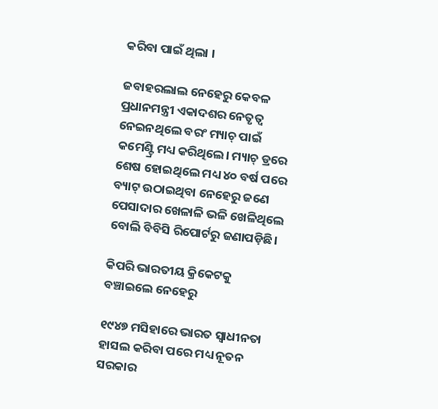କରିବା ପାଇଁ ଥିଲା ।

ଜବାହରଲାଲ ନେହେରୁ କେବଳ ପ୍ରଧାନମନ୍ତ୍ରୀ ଏକାଦଶର ନେତୃତ୍ୱ ନେଇନଥିଲେ ବରଂ ମ୍ୟାଚ୍ ପାଇଁ କମେଣ୍ଟ୍ରି ମଧ୍ୟ କରିଥିଲେ। ମ୍ୟାଚ୍ ଡ୍ରରେ ଶେଷ ହୋଇଥିଲେ ମଧ୍ୟ ୪୦ ବର୍ଷ ପରେ ବ୍ୟାଟ୍ ଉଠାଇଥିବା ନେହେରୁ ଜଣେ ପେସାଦାର ଖେଳାଳି ଭଳି ଖେଳିଥିଲେ ବୋଲି ବିବିସି ରିପୋର୍ଟରୁ ଜଣାପଡ଼ିଛି।

କିପରି ଭାରତୀୟ କ୍ରିକେଟକୁ ବଞ୍ଚାଇଲେ ନେହେରୁ

୧୯୪୭ ମସିହାରେ ଭାରତ ସ୍ୱାଧୀନତା ହାସଲ କରିବା ପରେ ମଧ୍ୟ ନୂତନ ସରକାର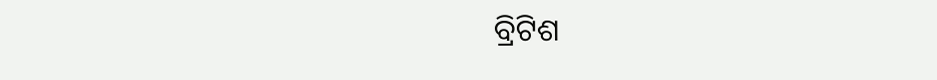ବ୍ରିଟିଶ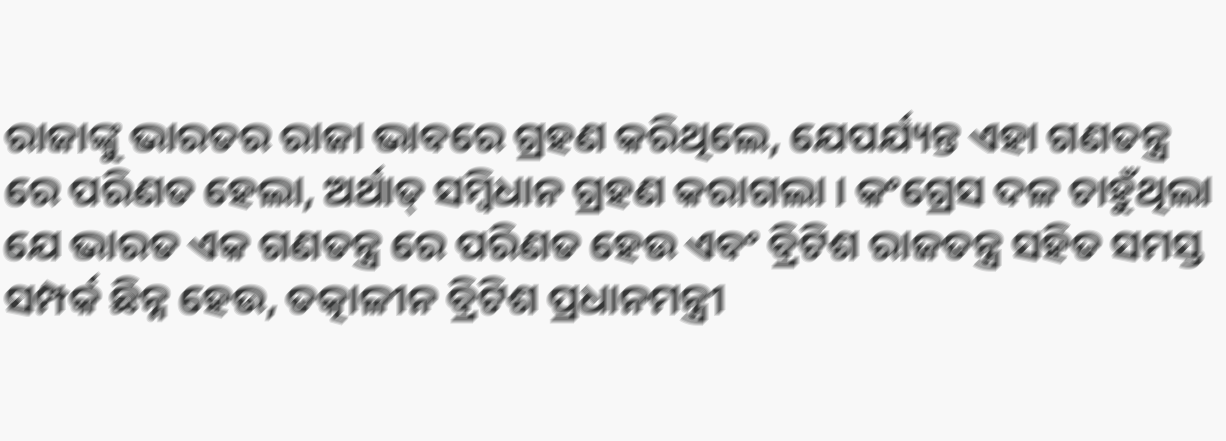ରାଜାଙ୍କୁ ଭାରତର ରାଜା ଭାବରେ ଗ୍ରହଣ କରିଥିଲେ, ଯେପର୍ଯ୍ୟନ୍ତ ଏହା ଗଣତନ୍ତ୍ର ରେ ପରିଣତ ହେଲା, ଅର୍ଥାତ୍ ସମ୍ବିଧାନ ଗ୍ରହଣ କରାଗଲା । କଂଗ୍ରେସ ଦଳ ଚାହୁଁଥିଲା ଯେ ଭାରତ ଏକ ଗଣତନ୍ତ୍ର ରେ ପରିଣତ ହେଉ ଏବଂ ବ୍ରିଟିଶ ରାଜତନ୍ତ୍ର ସହିତ ସମସ୍ତ ସମ୍ପର୍କ ଛିନ୍ନ ହେଉ, ତତ୍କାଳୀନ ବ୍ରିଟିଶ ପ୍ରଧାନମନ୍ତ୍ରୀ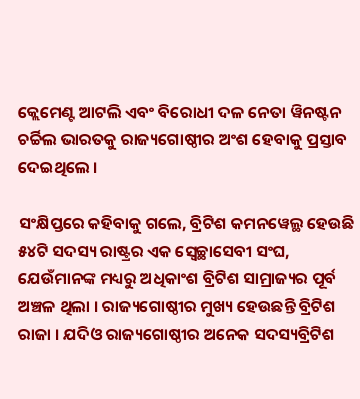କ୍ଲେମେଣ୍ଟ ଆଟଲି ଏବଂ ବିରୋଧୀ ଦଳ ନେତା ୱିନଷ୍ଟନ ଚର୍ଚ୍ଚିଲ ଭାରତକୁ ରାଜ୍ୟଗୋଷ୍ଠୀର ଅଂଶ ହେବାକୁ ପ୍ରସ୍ତାବ ଦେଇଥିଲେ ।

ସଂକ୍ଷିପ୍ତରେ କହିବାକୁ ଗଲେ, ବ୍ରିଟିଶ କମନୱେଲ୍ଥ ହେଉଛି ୫୪ଟି ସଦସ୍ୟ ରାଷ୍ଟ୍ରର ଏକ ସ୍ୱେଚ୍ଛାସେବୀ ସଂଘ, ଯେଉଁମାନଙ୍କ ମଧ୍ୟରୁ ଅଧିକାଂଶ ବ୍ରିଟିଶ ସାମ୍ରାଜ୍ୟର ପୂର୍ବ ଅଞ୍ଚଳ ଥିଲା । ରାଜ୍ୟଗୋଷ୍ଠୀର ମୁଖ୍ୟ ହେଉଛନ୍ତି ବ୍ରିଟିଶ ରାଜା । ଯଦିଓ ରାଜ୍ୟଗୋଷ୍ଠୀର ଅନେକ ସଦସ୍ୟବ୍ରିଟିଶ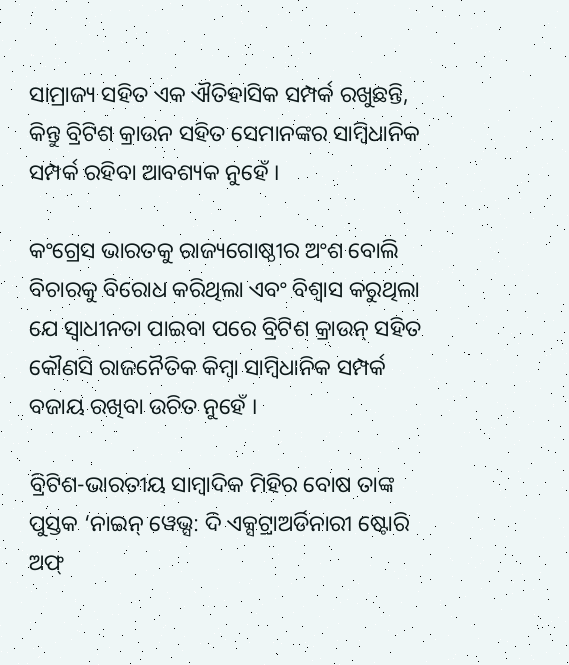ସାମ୍ରାଜ୍ୟ ସହିତ ଏକ ଐତିହାସିକ ସମ୍ପର୍କ ରଖୁଛନ୍ତି, କିନ୍ତୁ ବ୍ରିଟିଶ କ୍ରାଉନ ସହିତ ସେମାନଙ୍କର ସାମ୍ବିଧାନିକ ସମ୍ପର୍କ ରହିବା ଆବଶ୍ୟକ ନୁହେଁ ।

କଂଗ୍ରେସ ଭାରତକୁ ରାଜ୍ୟଗୋଷ୍ଠୀର ଅଂଶ ବୋଲି ବିଚାରକୁ ବିରୋଧ କରିଥିଲା ଏବଂ ବିଶ୍ୱାସ କରୁଥିଲା ଯେ ସ୍ୱାଧୀନତା ପାଇବା ପରେ ବ୍ରିଟିଶ କ୍ରାଉନ୍ ସହିତ କୌଣସି ରାଜନୈତିକ କିମ୍ବା ସାମ୍ବିଧାନିକ ସମ୍ପର୍କ ବଜାୟ ରଖିବା ଉଚିତ ନୁହେଁ ।

ବ୍ରିଟିଶ-ଭାରତୀୟ ସାମ୍ବାଦିକ ମିହିର ବୋଷ ତାଙ୍କ ପୁସ୍ତକ ‘ନାଇନ୍ ୱେଭ୍ସ: ଦି ଏକ୍ସଟ୍ରାଅର୍ଡିନାରୀ ଷ୍ଟୋରି ଅଫ୍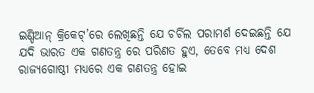ଇଣ୍ଡିଆନ୍ କ୍ରିକେଟ୍’ରେ ଲେଖିଛନ୍ତି ଯେ ଚର୍ଚିଲ ପରାମର୍ଶ ଦେଇଛନ୍ତି ଯେ ଯଦି ଭାରତ ଏକ ଗଣତନ୍ତ୍ର ରେ ପରିଣତ ହୁଏ, ତେବେ ମଧ୍ୟ ଦେଶ ରାଜ୍ୟଗୋଷ୍ଠୀ ମଧ୍ୟରେ ଏକ ଗଣତନ୍ତ୍ର ହୋଇ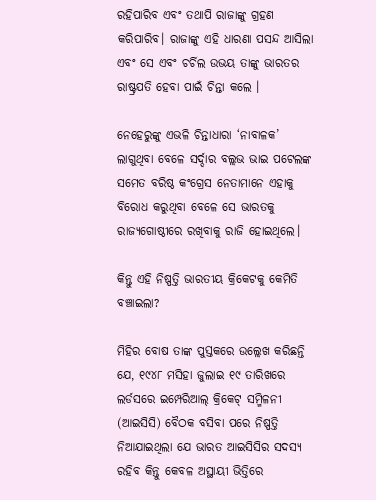ରହିପାରିବ ଏବଂ ତଥାପି ରାଜାଙ୍କୁ ଗ୍ରହଣ କରିପାରିବ। ରାଜାଙ୍କୁ ଏହି ଧାରଣା ପସନ୍ଦ ଆସିଲା ଏବଂ ସେ ଏବଂ ଚର୍ଚିଲ ଉଭୟ ତାଙ୍କୁ ଭାରତର ରାଷ୍ଟ୍ରପତି ହେବା ପାଇଁ ଚିନ୍ତା କଲେ ।

ନେହେରୁଙ୍କୁ ଏଭଳି ଚିନ୍ତାଧାରା ‘ନାବାଳକ’ ଲାଗୁଥିବା ବେଳେ ସର୍ଦ୍ଦାର ବଲ୍ଲଭ ଭାଇ ପଟେଲଙ୍କ ସମେତ ବରିଷ୍ଠ କଂଗ୍ରେସ ନେତାମାନେ ଏହାକୁ ବିରୋଧ କରୁଥିବା ବେଳେ ସେ ଭାରତକୁ ରାଜ୍ୟଗୋଷ୍ଠୀରେ ରଖିବାକୁ ରାଜି ହୋଇଥିଲେ।

କିନ୍ତୁ ଏହି ନିଷ୍ପତ୍ତି ଭାରତୀୟ କ୍ରିକେଟକୁ କେମିତି ବଞ୍ଚାଇଲା?

ମିହିର ବୋଷ ତାଙ୍କ ପୁସ୍ତକରେ ଉଲ୍ଲେଖ କରିଛନ୍ତି ଯେ, ୧୯୪୮ ମସିହା ଜୁଲାଇ ୧୯ ତାରିଖରେ ଲର୍ଡସରେ ଇମ୍ପେରିଆଲ୍ କ୍ରିକେଟ୍ ସମ୍ମିଳନୀ (ଆଇସିସି) ବୈଠକ ବସିବା ପରେ ନିଷ୍ପତ୍ତି ନିଆଯାଇଥିଲା ଯେ ଭାରତ ଆଇସିସିର ସଦସ୍ୟ ରହିବ କିନ୍ତୁ କେବଳ ଅସ୍ଥାୟୀ ଭିତ୍ତିରେ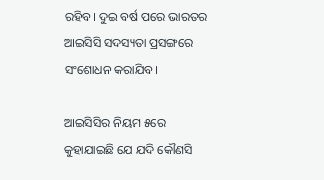ରହିବ। ଦୁଇ ବର୍ଷ ପରେ ଭାରତର ଆଇସିସି ସଦସ୍ୟତା ପ୍ରସଙ୍ଗରେ ସଂଶୋଧନ କରାଯିବ।

ଆଇସିସିର ନିୟମ ୫ରେ କୁହାଯାଇଛି ଯେ ଯଦି କୌଣସି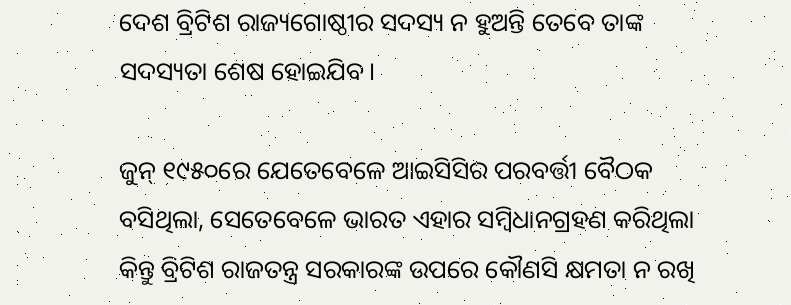ଦେଶ ବ୍ରିଟିଶ ରାଜ୍ୟଗୋଷ୍ଠୀର ସଦସ୍ୟ ନ ହୁଅନ୍ତି ତେବେ ତାଙ୍କ ସଦସ୍ୟତା ଶେଷ ହୋଇଯିବ।

ଜୁନ୍ ୧୯୫୦ରେ ଯେତେବେଳେ ଆଇସିସିର ପରବର୍ତ୍ତୀ ବୈଠକ ବସିଥିଲା, ସେତେବେଳେ ଭାରତ ଏହାର ସମ୍ବିଧାନଗ୍ରହଣ କରିଥିଲା କିନ୍ତୁ ବ୍ରିଟିଶ ରାଜତନ୍ତ୍ର ସରକାରଙ୍କ ଉପରେ କୌଣସି କ୍ଷମତା ନ ରଖି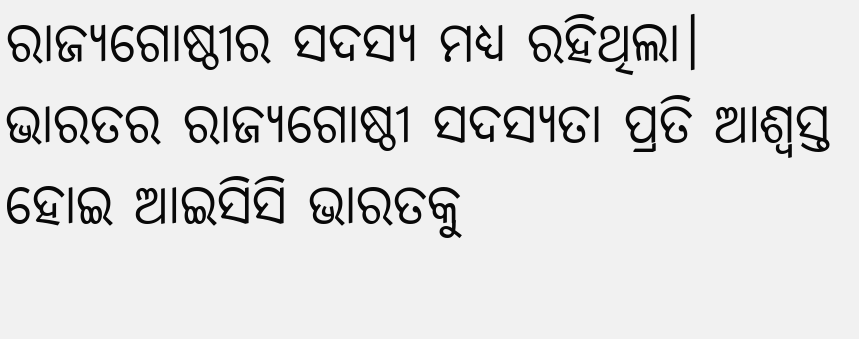ରାଜ୍ୟଗୋଷ୍ଠୀର ସଦସ୍ୟ ମଧ୍ୟ ରହିଥିଲା। ଭାରତର ରାଜ୍ୟଗୋଷ୍ଠୀ ସଦସ୍ୟତା ପ୍ରତି ଆଶ୍ୱସ୍ତ ହୋଇ ଆଇସିସି ଭାରତକୁ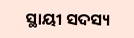ସ୍ଥାୟୀ ସଦସ୍ୟ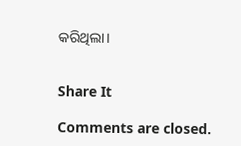କରିଥିଲା।


Share It

Comments are closed.